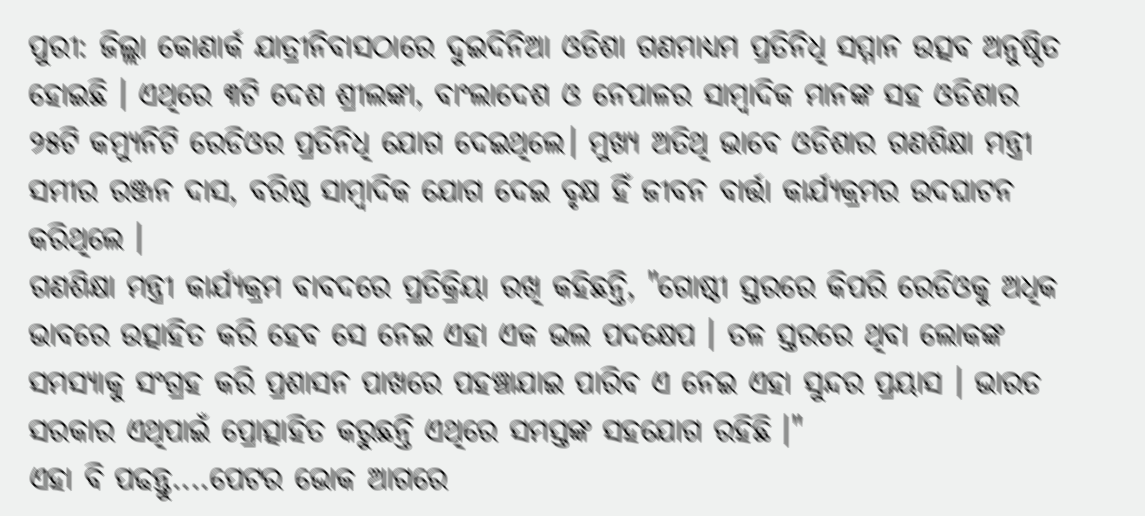ପୁରୀ: ଜିଲ୍ଲା କୋଣାର୍କ ଯାତ୍ରୀନିବାସଠାରେ ଦୁଇଦିନିଆ ଓଡିଶା ଗଣମାଧ୍ୟମ ପ୍ରତିନିଧି ସମ୍ମାନ ଉତ୍ସବ ଅନୁଷ୍ଠିତ ହୋଇଛି । ଏଥିରେ ୩ଟି ଦେଶ ଶ୍ରୀଲଙ୍କା, ବାଂଲାଦେଶ ଓ ନେପାଳର ସାମ୍ବାଦିକ ମାନଙ୍କ ସହ ଓଡିଶାର ୨୫ଟି କମ୍ୟୁନିଟି ରେଡିଓର ପ୍ରତିନିଧି ଯୋଗ ଦେଇଥିଲେ। ମୁଖ୍ୟ ଅତିଥି ଭାବେ ଓଡିଶାର ଗଣଶିକ୍ଷା ମନ୍ତ୍ରୀ ସମୀର ରଞ୍ଜନ ଦାସ, ବରିଷ୍ଠ ସାମ୍ବାଦିକ ଯୋଗ ଦେଇ ବୃକ୍ଷ ହିଁ ଜୀବନ ବାର୍ତ୍ତା କାର୍ଯ୍ୟକ୍ରମର ଉଦଘାଟନ କରିଥିଲେ ।
ଗଣଶିକ୍ଷା ମନ୍ତ୍ରୀ କାର୍ଯ୍ୟକ୍ରମ ବାବଦରେ ପ୍ରତିକ୍ରିୟା ରଖି କହିଛନ୍ତି, "ଗୋଷ୍ଠୀ ସ୍ତରରେ କିପରି ରେଡିଓକୁ ଅଧିକ ଭାବରେ ଉତ୍ସାହିତ କରି ହେବ ସେ ନେଇ ଏହା ଏକ ଭଲ ପଦକ୍ଷେପ । ତଳ ସ୍ତରରେ ଥିବା ଲୋକଙ୍କ ସମସ୍ୟାକୁ ସଂଗ୍ରହ କରି ପ୍ରଶାସନ ପାଖରେ ପହଞ୍ଚାଯାଇ ପାରିବ ଏ ନେଇ ଏହା ସୁନ୍ଦର ପ୍ରୟାସ । ଭାରତ ସରକାର ଏଥିପାଇଁ ପ୍ରୋତ୍ସାହିତ କରୁଛନ୍ତି ଏଥିରେ ସମସ୍ତଙ୍କ ସହଯୋଗ ରହିଛି ।"
ଏହା ବି ପଢନ୍ତୁ....ପେଟର ଭୋକ ଆଗରେ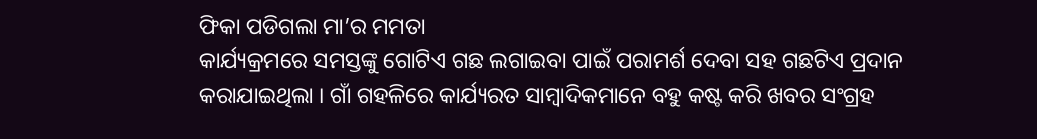ଫିକା ପଡିଗଲା ମା’ର ମମତା
କାର୍ଯ୍ୟକ୍ରମରେ ସମସ୍ତଙ୍କୁ ଗୋଟିଏ ଗଛ ଲଗାଇବା ପାଇଁ ପରାମର୍ଶ ଦେବା ସହ ଗଛଟିଏ ପ୍ରଦାନ କରାଯାଇଥିଲା । ଗାଁ ଗହଳିରେ କାର୍ଯ୍ୟରତ ସାମ୍ବାଦିକମାନେ ବହୁ କଷ୍ଟ କରି ଖବର ସଂଗ୍ରହ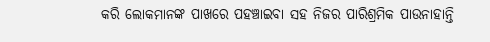କରି ଲୋକମାନଙ୍କ ପାଖରେ ପହଞ୍ଚାଇବା ସହ ନିଜର ପାରିଶ୍ରମିକ ପାଉନାହାନ୍ତି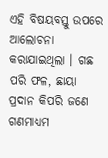ଏହି ବିଷୟବସ୍ତୁ ଉପରେ ଆଲୋଚନା କରାଯାଇଥିଲା । ଗଛ ପରି ଫଳ, ଛାୟା ପ୍ରଦାନ କିପରି ଜଣେ ଗଣମାଧ୍ୟମ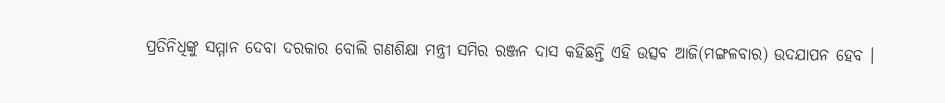ପ୍ରତିନିଧିଙ୍କୁ ସମ୍ମାନ ଦେବା ଦରକାର ବୋଲି ଗଣଶିକ୍ଷା ମନ୍ତ୍ରୀ ସମିର ରଞ୍ଜନ ଦାସ କହିଛନ୍ତି ଏହି ଉତ୍ସବ ଆଜି(ମଙ୍ଗଳବାର) ଉଦଯାପନ ହେବ ।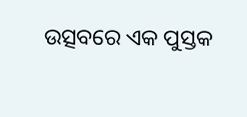ଉତ୍ସବରେ ଏକ ପୁସ୍ତକ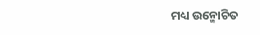ମଧ୍ୟ ଉନ୍ମୋଚିତ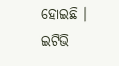ହୋଇଛି ।
ଇଟିଭି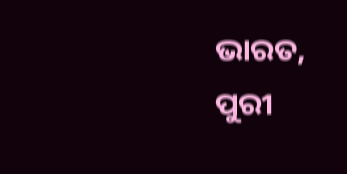ଭାରତ, ପୁରୀ